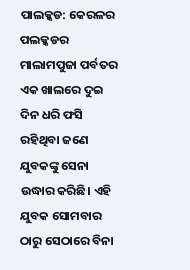ପାଲକ୍କଡ: କେରଳର ପଲକ୍କଡର ମାଲାମପୁଜା ପର୍ବତର ଏକ ଖାଲରେ ଦୁଇ ଦିନ ଧରି ଫସି ରହିଥିବା ଜଣେ ଯୁବକଙ୍କୁ ସେନା ଉଦ୍ଧାର କରିଛି। ଏହି ଯୁବକ ସୋମବାର ଠାରୁ ସେଠାରେ ବିନା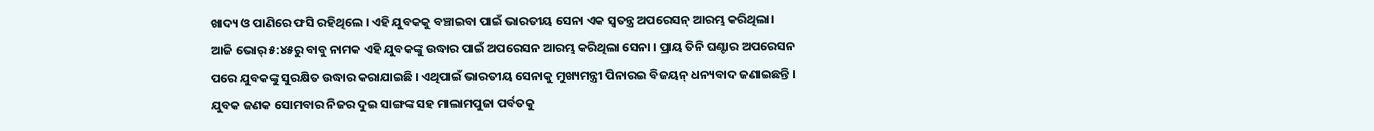ଖାଦ୍ୟ ଓ ପାଣିରେ ଫସି ରହିଥିଲେ । ଏହି ଯୁବକକୁ ବଞ୍ଚାଇବା ପାଇଁ ଭାରତୀୟ ସେନା ଏକ ସ୍ୱତନ୍ତ୍ର ଅପରେସନ୍ ଆରମ୍ଭ କରିଥିଲା।
ଆଜି ଭୋର୍ ୫:୪୫ରୁ ବାବୁ ନାମକ ଏହି ଯୁବକଙ୍କୁ ଉଦ୍ଧାର ପାଇଁ ଅପରେସନ ଆରମ୍ଭ କରିଥିଲା ସେନା । ପ୍ରାୟ ତିନି ଘଣ୍ଟାର ଅପରେସନ ପରେ ଯୁବକଙ୍କୁ ସୁରକ୍ଷିତ ଉଦ୍ଧାର କରାଯାଇଛି । ଏଥିପାଇଁ ଭାରତୀୟ ସେନାକୁ ମୁଖ୍ୟମନ୍ତ୍ରୀ ପିନାରଇ ବିଜୟନ୍ ଧନ୍ୟବାଦ ଜଣାଇଛନ୍ତି ।
ଯୁବକ ଜଣକ ସୋମବାର ନିଜର ଦୁଇ ସାଙ୍ଗଙ୍କ ସହ ମାଲାମପୁଜା ପର୍ବତକୁ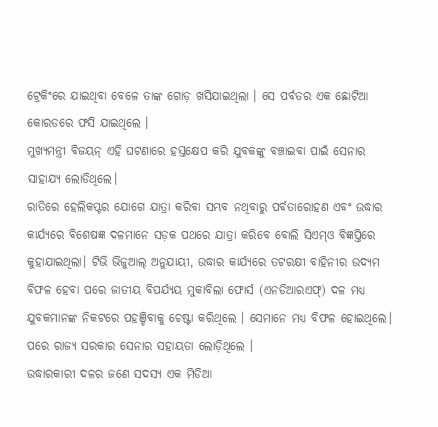ଟ୍ରେକିଂରେ ଯାଇଥିବା ବେଳେ ତାଙ୍କ ଗୋଡ଼ ଖସିଯାଇଥିଲା । ସେ ପର୍ବତର ଏକ ଛୋଟିଆ କୋରଡରେ ଫସି ଯାଇଥିଲେ ।
ମୁଖ୍ୟମନ୍ତ୍ରୀ ବିଜୟନ୍ ଏହି ଘଟଣାରେ ହସ୍ତକ୍ଷେପ କରି ଯୁବକଙ୍କୁ ବଞ୍ଚାଇବା ପାଇଁ ସେନାର ସାହାଯ୍ୟ ଲୋଡିଥିଲେ।
ରାତିରେ ହେଲିକପ୍ଟର ଯୋଗେ ଯାତ୍ରା କରିବା ସମ୍ଭବ ନଥିବାରୁ ପର୍ବତାରୋହଣ ଏବଂ ଉଦ୍ଧାର କାର୍ଯ୍ୟରେ ବିଶେଷଜ୍ଞ ଦଳମାନେ ସଡ଼କ ପଥରେ ଯାତ୍ରା କରିବେ ବୋଲି ସିଏମ୍ଓ ବିଜ୍ଞପ୍ତିରେ କୁହାଯାଇଥିଲା। ଟିଭି ଭିଜୁଆଲ୍ ଅନୁଯାୟୀ, ଉଦ୍ଧାର କାର୍ଯ୍ୟରେ ତଟରକ୍ଷୀ ବାହିନୀର ଉଦ୍ୟମ ବିଫଳ ହେବା ପରେ ଜାତୀୟ ବିପର୍ଯ୍ୟୟ ମୁକାବିଲା ଫୋର୍ସ (ଏନଡିଆରଏଫ୍) ଦଳ ମଧ୍ୟ ଯୁବକମାନଙ୍କ ନିକଟରେ ପହଞ୍ଚିବାକୁ ଚେଷ୍ଟା କରିଥିଲେ । ସେମାନେ ମଧ୍ୟ ବିଫଳ ହୋଇଥିଲେ। ପରେ ରାଜ୍ୟ ସରକାର ସେନାର ସହାୟତା ଲୋଡ଼ିଥିଲେ ।
ଉଦ୍ଧାରକାରୀ ଦଳର ଜଣେ ସଦସ୍ୟ ଏକ ମିଡିଆ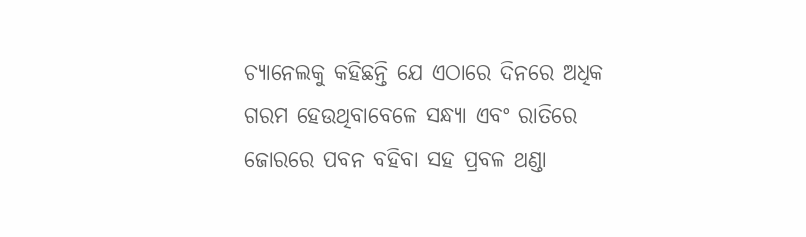ଚ୍ୟାନେଲକୁ କହିଛନ୍ତି ଯେ ଏଠାରେ ଦିନରେ ଅଧିକ ଗରମ ହେଉଥିବାବେଳେ ସନ୍ଧ୍ୟା ଏବଂ ରାତିରେ ଜୋରରେ ପବନ ବହିବା ସହ ପ୍ରବଳ ଥଣ୍ଡା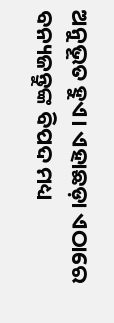ଅନୁଭୂତ ହୁଏ। ଏହାଛଡ଼ା ଏଠାରେ ବନ୍ୟଜନ୍ତୁଙ୍କ ବିପଦ ମଧ୍ୟ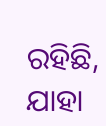ରହିଛି, ଯାହା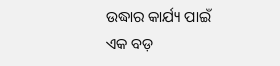ଉଦ୍ଧାର କାର୍ଯ୍ୟ ପାଇଁ ଏକ ବଡ଼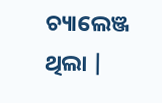ଚ୍ୟାଲେଞ୍ଜ ଥିଲା |